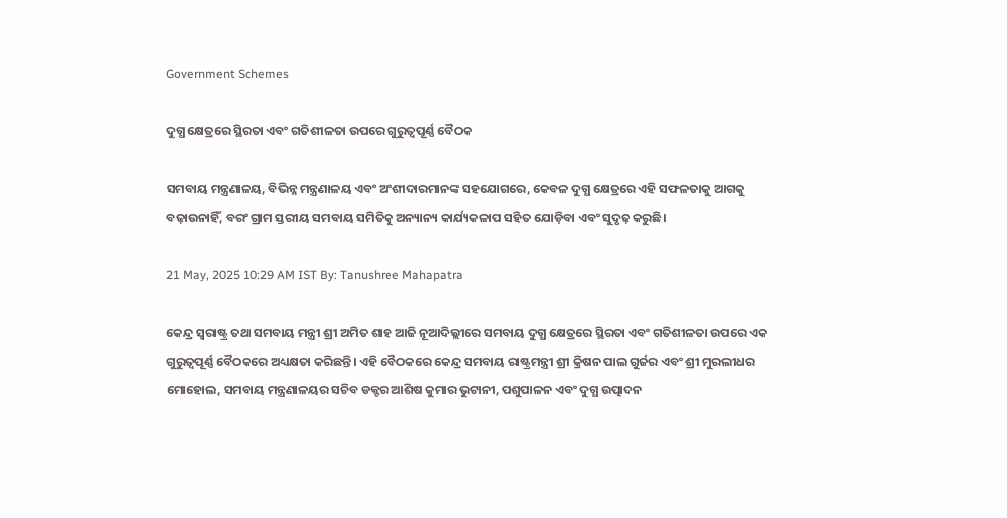Government Schemes

ଦୁଗ୍ଧ କ୍ଷେତ୍ରରେ ସ୍ଥିରତା ଏବଂ ଗତିଶୀଳତା ଉପରେ ଗୁରୁତ୍ୱପୂର୍ଣ୍ଣ ବୈଠକ

ସମବାୟ ମନ୍ତ୍ରଣାଳୟ, ବିଭିନ୍ନ ମନ୍ତ୍ରଣାଳୟ ଏବଂ ଅଂଶୀଦାରମାନଙ୍କ ସହଯୋଗରେ, କେବଳ ଦୁଗ୍ଧ କ୍ଷେତ୍ରରେ ଏହି ସଫଳତାକୁ ଆଗକୁ ବଢ଼ାଉନାହିଁ, ବରଂ ଗ୍ରାମ ସ୍ତରୀୟ ସମବାୟ ସମିତିକୁ ଅନ୍ୟାନ୍ୟ କାର୍ଯ୍ୟକଳାପ ସହିତ ଯୋଡ଼ିବା ଏବଂ ସୁଦୃଢ଼ କରୁଛି।

21 May, 2025 10:29 AM IST By: Tanushree Mahapatra

କେନ୍ଦ୍ର ସ୍ୱରାଷ୍ଟ୍ର ତଥା ସମବାୟ ମନ୍ତ୍ରୀ ଶ୍ରୀ ଅମିତ ଶାହ ଆଜି ନୂଆଦିଲ୍ଲୀରେ ସମବାୟ ଦୁଗ୍ଧ କ୍ଷେତ୍ରରେ ସ୍ଥିରତା ଏବଂ ଗତିଶୀଳତା ଉପରେ ଏକ ଗୁରୁତ୍ୱପୂର୍ଣ୍ଣ ବୈଠକରେ ଅଧ୍ୟକ୍ଷତା କରିଛନ୍ତି। ଏହି ବୈଠକରେ କେନ୍ଦ୍ର ସମବାୟ ରାଷ୍ଟ୍ରମନ୍ତ୍ରୀ ଶ୍ରୀ କ୍ରିଷନ ପାଲ ଗୁର୍ଜର ଏବଂ ଶ୍ରୀ ମୁରଲୀଧର ମୋହୋଲ, ସମବାୟ ମନ୍ତ୍ରଣାଳୟର ସଚିବ ଡକ୍ଟର ଆଶିଷ କୁମାର ଭୁଟାନୀ, ପଶୁପାଳନ ଏବଂ ଦୁଗ୍ଧ ଉତ୍ପାଦନ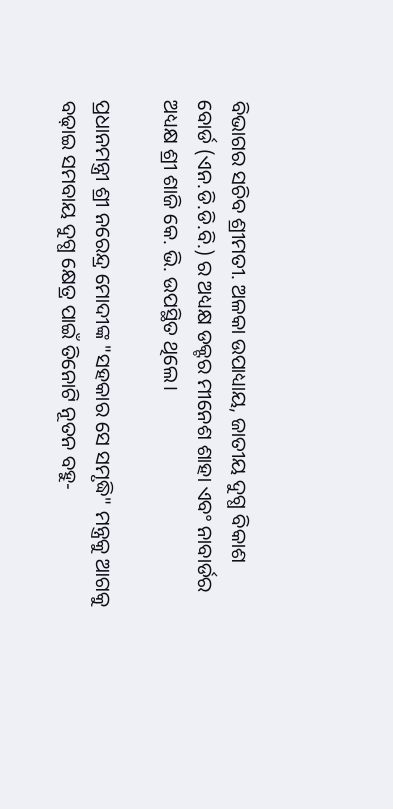ବିଭାଗର ସଚିବ ଶ୍ରୀମତୀ. ଅଳକା ଉପାଧ୍ୟାୟ, ଜାତୀୟ ଦୁଗ୍ଧ ବିକାଶ ବୋର୍ଡ (ଏନ.ଡି.ଡି.ବି.) ର ଅଧ୍ୟକ୍ଷ ଡକ୍ଟର ମୀନେଶ ଶାହା ଏବଂ ନାବାର୍ଡର ଅଧ୍ୟକ୍ଷ ଶ୍ରୀ ଶାଜି କେ. ଭି. ଉପସ୍ଥିତ ଥିଲେ।

ପ୍ରଧାନମନ୍ତ୍ରୀ ଶ୍ରୀ ନରେନ୍ଦ୍ର ମୋଦୀଙ୍କ "ସହକାର ସେ ସମୃଦ୍ଧି" ମନ୍ତ୍ରକୁ ଆଗକୁ ବଢ଼ାଇ ସମବାୟ ଦୁଗ୍ଧ କ୍ଷେତ୍ର ପାଇଁ ତିନୋଟି ନୂତନ ବହୁ-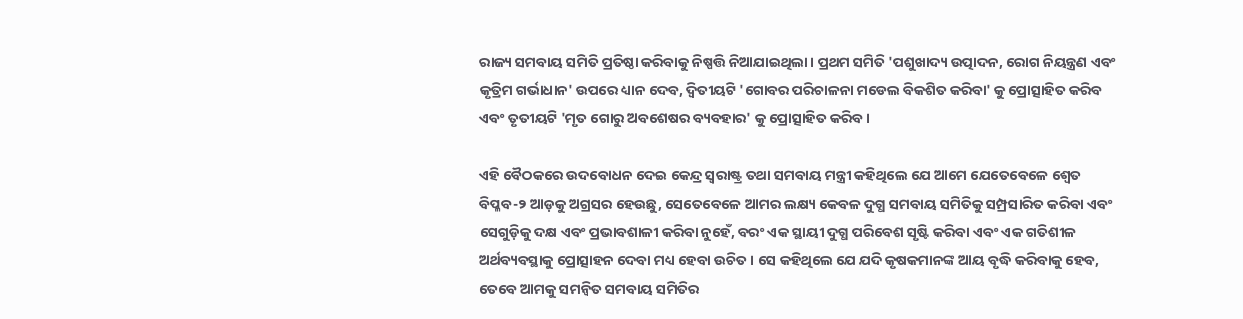ରାଜ୍ୟ ସମବାୟ ସମିତି ପ୍ରତିଷ୍ଠା କରିବାକୁ ନିଷ୍ପତ୍ତି ନିଆଯାଇଥିଲା। ପ୍ରଥମ ସମିତି 'ପଶୁଖାଦ୍ୟ ଉତ୍ପାଦନ, ରୋଗ ନିୟନ୍ତ୍ରଣ ଏବଂ କୃତ୍ରିମ ଗର୍ଭାଧାନ' ଉପରେ ଧ୍ୟାନ ଦେବ, ଦ୍ୱିତୀୟଟି 'ଗୋବର ପରିଚାଳନା ମଡେଲ ବିକଶିତ କରିବା' କୁ ପ୍ରୋତ୍ସାହିତ କରିବ ଏବଂ ତୃତୀୟଟି 'ମୃତ ଗୋରୁ ଅବଶେଷର ବ୍ୟବହାର' କୁ ପ୍ରୋତ୍ସାହିତ କରିବ।

ଏହି ବୈଠକରେ ଉଦବୋଧନ ଦେଇ କେନ୍ଦ୍ର ସ୍ୱରାଷ୍ଟ୍ର ତଥା ସମବାୟ ମନ୍ତ୍ରୀ କହିଥିଲେ ଯେ ଆମେ ଯେତେବେଳେ ଶ୍ୱେତ ବିପ୍ଳବ-୨ ଆଡ଼କୁ ଅଗ୍ରସର ହେଉଛୁ, ସେତେବେଳେ ଆମର ଲକ୍ଷ୍ୟ କେବଳ ଦୁଗ୍ଧ ସମବାୟ ସମିତିକୁ ସମ୍ପ୍ରସାରିତ କରିବା ଏବଂ ସେଗୁଡ଼ିକୁ ଦକ୍ଷ ଏବଂ ପ୍ରଭାବଶାଳୀ କରିବା ନୁହେଁ, ବରଂ ଏକ ସ୍ଥାୟୀ ଦୁଗ୍ଧ ପରିବେଶ ସୃଷ୍ଟି କରିବା ଏବଂ ଏକ ଗତିଶୀଳ ଅର୍ଥବ୍ୟବସ୍ଥାକୁ ପ୍ରୋତ୍ସାହନ ଦେବା ମଧ୍ୟ ହେବା ଉଚିତ। ସେ କହିଥିଲେ ଯେ ଯଦି କୃଷକମାନଙ୍କ ଆୟ ବୃଦ୍ଧି କରିବାକୁ ହେବ, ତେବେ ଆମକୁ ସମନ୍ୱିତ ସମବାୟ ସମିତିର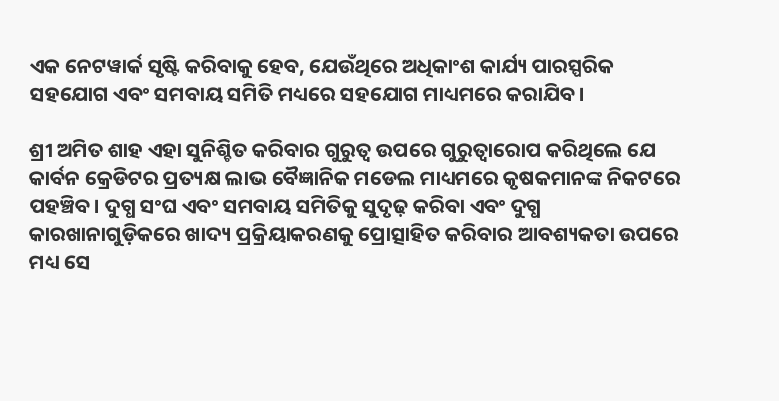ଏକ ନେଟୱାର୍କ ସୃଷ୍ଟି କରିବାକୁ ହେବ, ଯେଉଁଥିରେ ଅଧିକାଂଶ କାର୍ଯ୍ୟ ପାରସ୍ପରିକ ସହଯୋଗ ଏବଂ ସମବାୟ ସମିତି ମଧ୍ୟରେ ସହଯୋଗ ମାଧ୍ୟମରେ କରାଯିବ।

ଶ୍ରୀ ଅମିତ ଶାହ ଏହା ସୁନିଶ୍ଚିତ କରିବାର ଗୁରୁତ୍ୱ ଉପରେ ଗୁରୁତ୍ୱାରୋପ କରିଥିଲେ ଯେ କାର୍ବନ କ୍ରେଡିଟର ପ୍ରତ୍ୟକ୍ଷ ଲାଭ ବୈଜ୍ଞାନିକ ମଡେଲ ମାଧ୍ୟମରେ କୃଷକମାନଙ୍କ ନିକଟରେ ପହଞ୍ଚିବ। ଦୁଗ୍ଧ ସଂଘ ଏବଂ ସମବାୟ ସମିତିକୁ ସୁଦୃଢ଼ କରିବା ଏବଂ ଦୁଗ୍ଧ କାରଖାନାଗୁଡ଼ିକରେ ଖାଦ୍ୟ ପ୍ରକ୍ରିୟାକରଣକୁ ପ୍ରୋତ୍ସାହିତ କରିବାର ଆବଶ୍ୟକତା ଉପରେ ମଧ୍ୟ ସେ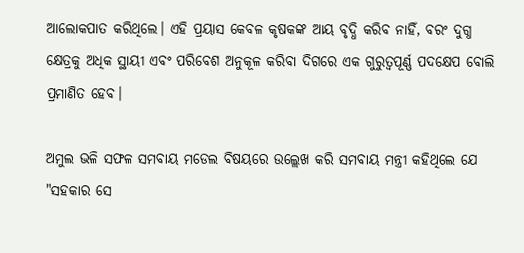ଆଲୋକପାତ କରିଥିଲେ। ଏହି ପ୍ରୟାସ କେବଳ କୃଷକଙ୍କ ଆୟ ବୃଦ୍ଧି କରିବ ନାହିଁ, ବରଂ ଦୁଗ୍ଧ କ୍ଷେତ୍ରକୁ ଅଧିକ ସ୍ଥାୟୀ ଏବଂ ପରିବେଶ ଅନୁକୂଳ କରିବା ଦିଗରେ ଏକ ଗୁରୁତ୍ୱପୂର୍ଣ୍ଣ ପଦକ୍ଷେପ ବୋଲି ପ୍ରମାଣିତ ହେବ।

ଅମୁଲ ଭଳି ସଫଳ ସମବାୟ ମଡେଲ ବିଷୟରେ ଉଲ୍ଲେଖ କରି ସମବାୟ ମନ୍ତ୍ରୀ କହିଥିଲେ ଯେ "ସହକାର ସେ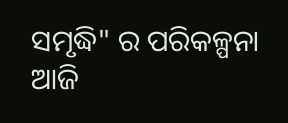ସମୃଦ୍ଧି" ର ପରିକଳ୍ପନା ଆଜି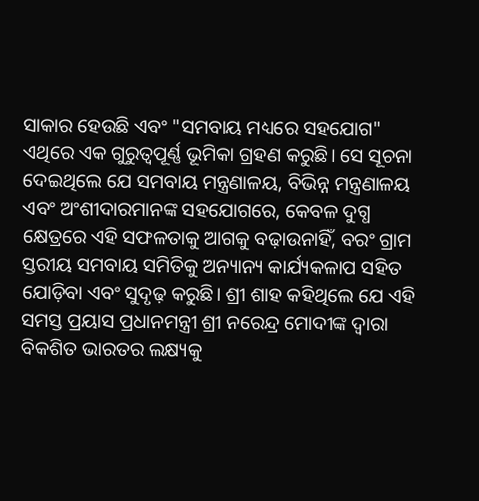ସାକାର ହେଉଛି ଏବଂ "ସମବାୟ ମଧ୍ୟରେ ସହଯୋଗ" ଏଥିରେ ଏକ ଗୁରୁତ୍ୱପୂର୍ଣ୍ଣ ଭୂମିକା ଗ୍ରହଣ କରୁଛି। ସେ ସୂଚନା ଦେଇଥିଲେ ଯେ ସମବାୟ ମନ୍ତ୍ରଣାଳୟ, ବିଭିନ୍ନ ମନ୍ତ୍ରଣାଳୟ ଏବଂ ଅଂଶୀଦାରମାନଙ୍କ ସହଯୋଗରେ, କେବଳ ଦୁଗ୍ଧ କ୍ଷେତ୍ରରେ ଏହି ସଫଳତାକୁ ଆଗକୁ ବଢ଼ାଉନାହିଁ, ବରଂ ଗ୍ରାମ ସ୍ତରୀୟ ସମବାୟ ସମିତିକୁ ଅନ୍ୟାନ୍ୟ କାର୍ଯ୍ୟକଳାପ ସହିତ ଯୋଡ଼ିବା ଏବଂ ସୁଦୃଢ଼ କରୁଛି। ଶ୍ରୀ ଶାହ କହିଥିଲେ ଯେ ଏହି ସମସ୍ତ ପ୍ରୟାସ ପ୍ରଧାନମନ୍ତ୍ରୀ ଶ୍ରୀ ନରେନ୍ଦ୍ର ମୋଦୀଙ୍କ ଦ୍ୱାରା ବିକଶିତ ଭାରତର ଲକ୍ଷ୍ୟକୁ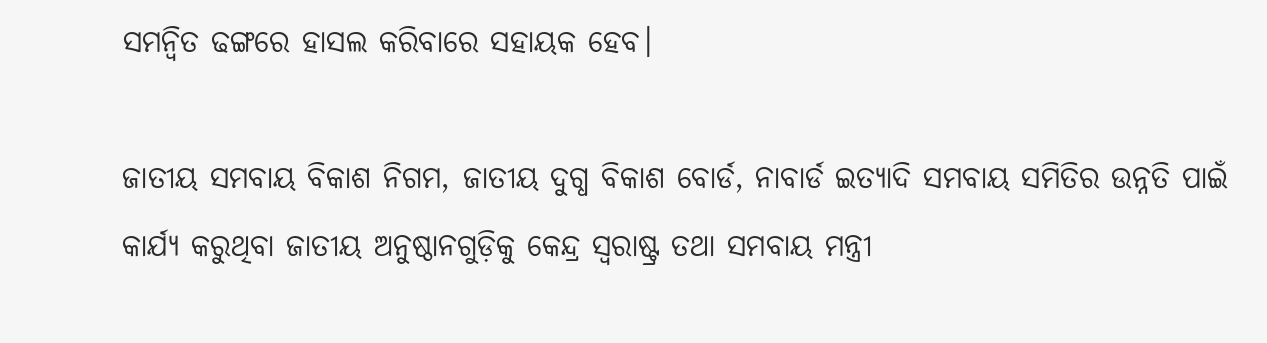ସମନ୍ୱିତ ଢଙ୍ଗରେ ହାସଲ କରିବାରେ ସହାୟକ ହେବ।

ଜାତୀୟ ସମବାୟ ବିକାଶ ନିଗମ, ଜାତୀୟ ଦୁଗ୍ଧ ବିକାଶ ବୋର୍ଡ, ନାବାର୍ଡ ଇତ୍ୟାଦି ସମବାୟ ସମିତିର ଉନ୍ନତି ପାଇଁ କାର୍ଯ୍ୟ କରୁଥିବା ଜାତୀୟ ଅନୁଷ୍ଠାନଗୁଡ଼ିକୁ କେନ୍ଦ୍ର ସ୍ୱରାଷ୍ଟ୍ର ତଥା ସମବାୟ ମନ୍ତ୍ରୀ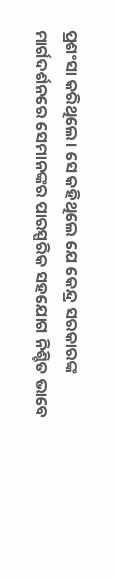ପ୍ରଶଂସା କରିଥିଲେ। ସେ କହିଥିଲେ ଯେ କେନ୍ଦ୍ର ସରକାରଙ୍କ ମାର୍ଗଦର୍ଶନରେ ସେମାନଙ୍କର ପାରସ୍ପରିକ ସହଯୋଗ ନିଶ୍ଚିତ ଭାବେ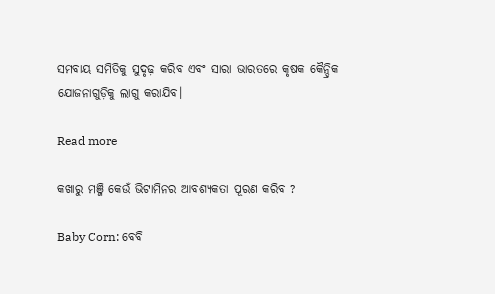ସମବାୟ ସମିତିକୁ ସୁଦୃଢ଼ କରିବ ଏବଂ ସାରା ଭାରତରେ କୃଷକ କୈନ୍ଦ୍ରିକ ଯୋଜନାଗୁଡ଼ିକୁ ଲାଗୁ କରାଯିବ।

Read more

କଖାରୁ ମଞ୍ଜି କେଉଁ ଭିଟାମିନର ଆବଶ୍ୟକତା ପୂରଣ କରିବ ?

Baby Corn: ବେବି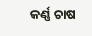କର୍ଣ୍ଣ ଚାଷ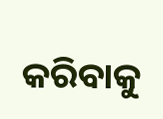କରିବାକୁ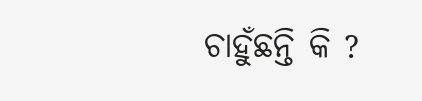ଚାହୁଁଛନ୍ତି କି ?